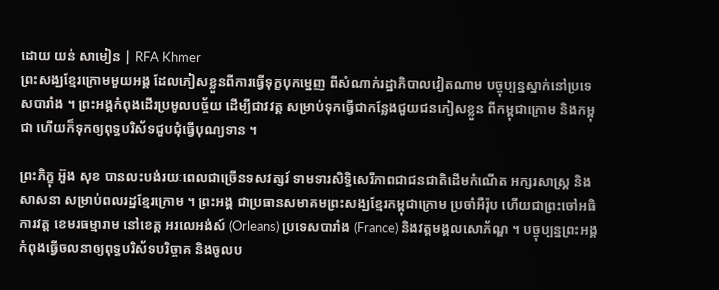ដោយ យន់ សាមៀន | RFA Khmer
ព្រះសង្ឃខ្មែរក្រោមមួយអង្គ ដែលភៀសខ្លួនពីការធ្វើទុក្ខបុកម្នេញ ពីសំណាក់រដ្ឋាភិបាលវៀតណាម បច្ចុប្បន្នស្នាក់នៅប្រទេសបារាំង ។ ព្រះអង្គកំពុងដើរប្រមូលបច្ច័យ ដើម្បីជាវវត្ត សម្រាប់ទុកធ្វើជាកន្លែងជួយជនភៀសខ្លួន ពីកម្ពុជាក្រោម និងកម្ពុជា ហើយក៏ទុកឲ្យពុទ្ធបរិស័ទជួបជុំធ្វើបុណ្យទាន ។

ព្រះភិក្ខុ អ៊ួង សុខ បានលះបង់រយៈពេលជាច្រើនទសវត្សរ៍ ទាមទារសិទ្ធិសេរីភាពជាជនជាតិដើមកំណើត អក្សរសាស្ត្រ និងសាសនា សម្រាប់ពលរដ្ឋខ្មែរក្រោម ។ ព្រះអង្គ ជាប្រធានសមាគមព្រះសង្ឃខ្មែរកម្ពុជាក្រោម ប្រចាំអឺរ៉ុប ហើយជាព្រះចៅអធិការវត្ត ខេមរធម្មារាម នៅខេត្ត អរលេអង់ស៍ (Orleans) ប្រទេសបារាំង (France) និងវត្តមង្គលសោភ័ណ្ឌ ។ បច្ចុប្បន្នព្រះអង្គកំពុងធ្វើចលនាឲ្យពុទ្ធបរិស័ទបរិច្ចាគ និងចូលប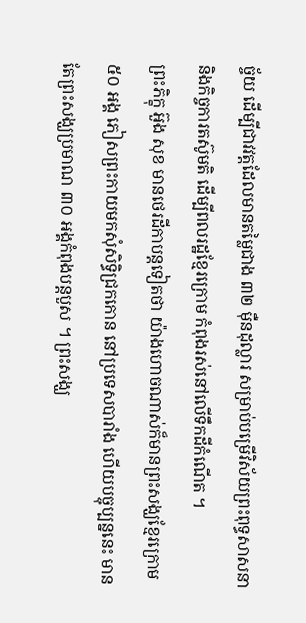ច្ច័យ ដើម្បីជាវវត្តដែលមានតម្លៃជាង ៣២ ម៉ឺនដុល្លារ សម្រាប់បម្រើវិស័យព្រះពុទ្ធសាសនា និងកិច្ចការតស៊ូមតិ ដើម្បីពលរដ្ឋខ្មែរក្រោម កំពុងរស់នៅលើទឹកដីកំណើត ។
ព្រះភិក្ខុ អ៊ួង សុខ មានថេរដីកាបន្តទៀតថា យ៉ាងហោចណាស់ក៏មានព្រះសង្ឃខ្មែរក្រោម ៥០ អង្គ ភៀសព្រះកាយមកសុំសិទ្ធិជ្រកកោន នៅប្រទេសបារាំង ហើយបច្ចុប្បន្ននេះ មានតែព្រះសង្ឃប្រមាណ ៣០ អង្គកំពុងបន្តបួស ។ ព្រះសង្ឃ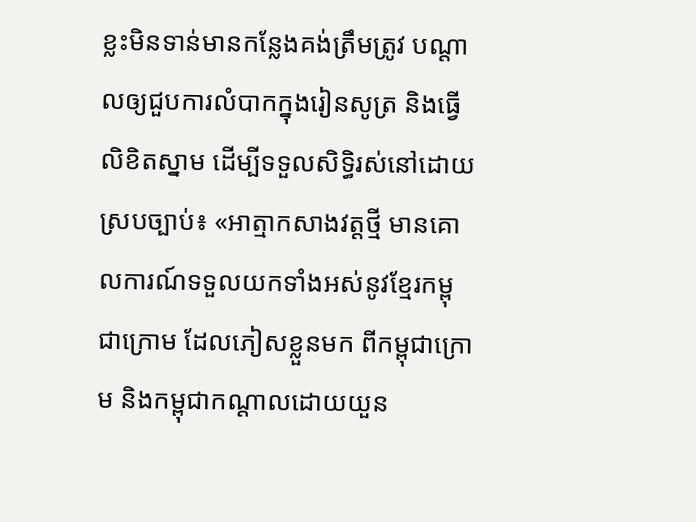ខ្លះមិនទាន់មានកន្លែងគង់ត្រឹមត្រូវ បណ្ដាលឲ្យជួបការលំបាកក្នុងរៀនសូត្រ និងធ្វើលិខិតស្នាម ដើម្បីទទួលសិទ្ធិរស់នៅដោយស្របច្បាប់៖ «អាត្មាកសាងវត្តថ្មី មានគោលការណ៍ទទួលយកទាំងអស់នូវខ្មែរកម្ពុជាក្រោម ដែលភៀសខ្លួនមក ពីកម្ពុជាក្រោម និងកម្ពុជាកណ្ដាលដោយយួន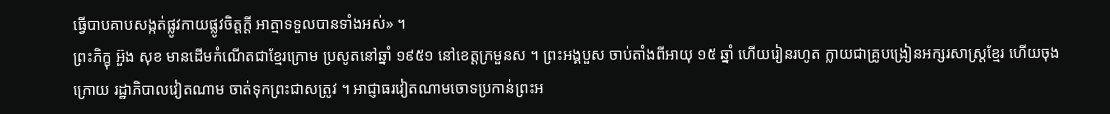ធ្វើបាបគាបសង្កត់ផ្លូវកាយផ្លូវចិត្តក្ដី អាត្មាទទួលបានទាំងអស់» ។
ព្រះភិក្ខុ អ៊ួង សុខ មានដើមកំណើតជាខ្មែរក្រោម ប្រសូតនៅឆ្នាំ ១៩៥១ នៅខេត្តក្រមួនស ។ ព្រះអង្គបួស ចាប់តាំងពីអាយុ ១៥ ឆ្នាំ ហើយរៀនរហូត ក្លាយជាគ្រូបង្រៀនអក្សរសាស្ត្រខ្មែរ ហើយចុងក្រោយ រដ្ឋាភិបាលវៀតណាម ចាត់ទុកព្រះជាសត្រូវ ។ អាជ្ញាធរវៀតណាមចោទប្រកាន់ព្រះអ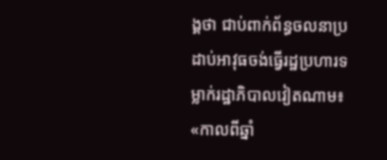ង្គថា ជាប់ពាក់ព័ន្ធចលនាប្រដាប់អាវុធចង់ធ្វើរដ្ឋប្រហារទម្លាក់រដ្ឋាភិបាលវៀតណាម៖ «កាលពីឆ្នាំ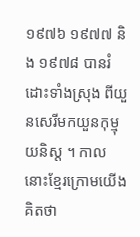១៩៧៦ ១៩៧៧ និង ១៩៧៨ បានរំដោះទាំងស្រុង ពីយួនសេរីមកយួនកុម្មុយនិស្ត ។ កាលនោះខ្មែរក្រោមយើងគិតថា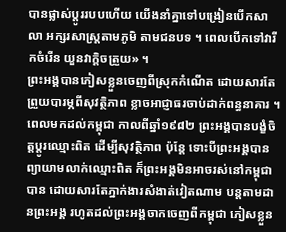បានផ្លាស់ប្ដូររបបហើយ យើងនាំគ្នាទៅបង្រៀនបើកសាលា អក្សរសាស្ត្រតាមភូមិ តាមជនបទ ។ ពេលបើកទៅវារីកចំរើន យួនវាក្ដិចត្រួយ» ។
ព្រះអង្គបានភៀសខ្លួនចេញពីស្រុកកំណើត ដោយសារតែព្រួយបារម្ភពីសុវត្ថិភាព ខ្លាចអាជ្ញាធរចាប់ដាក់ពន្ធនាគារ ។ ពេលមកដល់កម្ពុជា កាលពីឆ្នាំ១៩៨២ ព្រះអង្គបានបង្ខំចិត្តប្ដូរឈ្មោះពិត ដើម្បីសុវត្ថិភាព ប៉ុន្តែ ទោះបីព្រះអង្គបានព្យាយាមលាក់ឈ្មោះពិត ក៏ព្រះអង្គមិនអាចរស់នៅកម្ពុជាបាន ដោយសារតែភ្នាក់ងារសំងាត់វៀតណាម បន្តតាមដានព្រះអង្គ រហូតដល់ព្រះអង្គចាកចេញពីកម្ពុជា ភៀសខ្លួន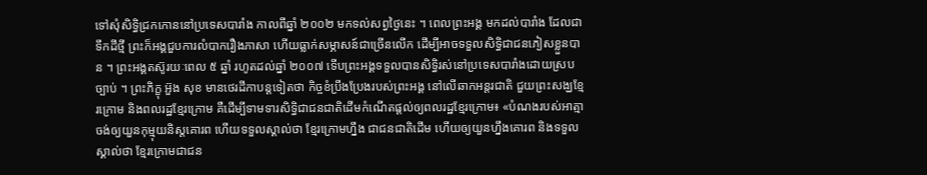ទៅសុំសិទ្ធិជ្រកកោននៅប្រទេសបារាំង កាលពីឆ្នាំ ២០០២ មកទល់សព្វថ្ងៃនេះ ។ ពេលព្រះអង្គ មកដល់បារាំង ដែលជាទឹកដីថ្មី ព្រះក៏អង្គជួបការលំបាករឿងភាសា ហើយធ្លាក់សម្ភាសន៍ជាច្រើនលើក ដើម្បីអាចទទួលសិទ្ធិជាជនភៀសខ្លួនបាន ។ ព្រះអង្គតស៊ូរយៈពេល ៥ ឆ្នាំ រហូតដល់ឆ្នាំ ២០០៧ ទើបព្រះអង្គទទួលបានសិទ្ធិរស់នៅប្រទេសបារាំងដោយស្របច្បាប់ ។ ព្រះភិក្ខុ អ៊ួង សុខ មានថេរដីកាបន្តទៀតថា កិច្ចខំប្រឹងប្រែងរបស់ព្រះអង្គ នៅលើឆាកអន្តរជាតិ ជួយព្រះសង្ឃខ្មែរក្រោម និងពលរដ្ឋខ្មែរក្រោម គឺដើម្បីទាមទារសិទ្ធិជាជនជាតិដើមកំណើតផ្តល់ឲ្យពលរដ្ឋខ្មែរក្រោម៖ «បំណងរបស់អាត្មា ចង់ឲ្យយួនកុម្មុយនិស្តគោរព ហើយទទួលស្គាល់ថា ខ្មែរក្រោមហ្នឹង ជាជនជាតិដើម ហើយឲ្យយួនហ្នឹងគោរព និងទទួលស្គាល់ថា ខ្មែរក្រោមជាជន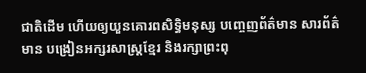ជាតិដើម ហើយឲ្យយួនគោរពសិទ្ធិមនុស្ស បញ្ចេញព័ត៌មាន សារព័ត៌មាន បង្រៀនអក្សរសាស្ត្រខ្មែរ និងរក្សាព្រះពុ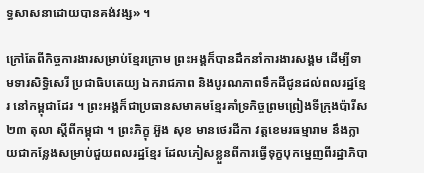ទ្ធសាសនាដោយបានគង់វង្ស» ។

ក្រៅតែពីកិច្ចការងារសម្រាប់ខ្មែរក្រោម ព្រះអង្គក៏បានដឹកនាំការងារសង្គម ដើម្បីទាមទារសិទ្ធិសេរី ប្រជាធិបតេយ្យ ឯករាជភាព និងបូរណភាពទឹកដីជូនដល់ពលរដ្ឋខ្មែរ នៅកម្ពុជាដែរ ។ ព្រះអង្គក៏ជាប្រធានសមាគមខ្មែរគាំទ្រកិច្ចព្រមព្រៀងទីក្រុងប៉ារីស ២៣ តុលា ស្ដីពីកម្ពុជា ។ ព្រះភិក្ខុ អ៊ួង សុខ មានថេរដីកា វត្តខេមរធម្មារាម នឹងក្លាយជាកន្លែងសម្រាប់ជួយពលរដ្ឋខ្មែរ ដែលភៀសខ្លួនពីការធ្វើទុក្ខបុកម្នេញពីរដ្ឋាភិបា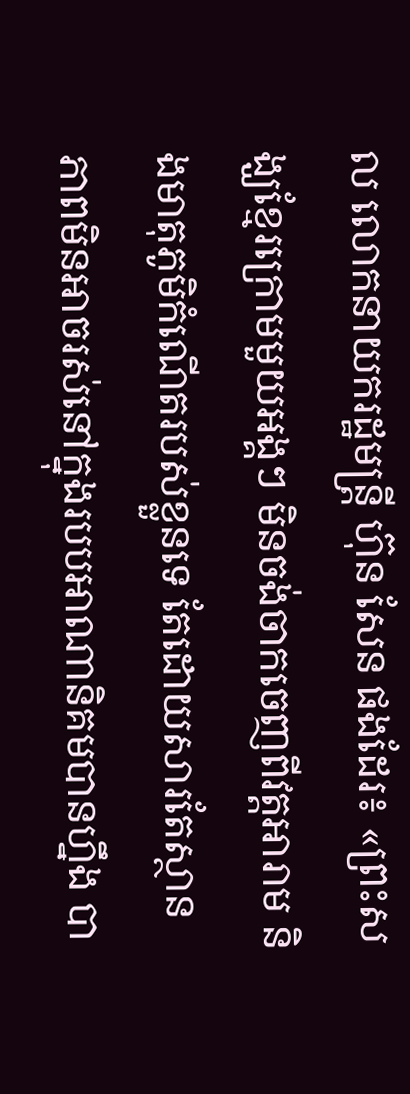ល លោកនាយករដ្ឋមន្ត្រី ហ៊ុន សែន ផងដែរ៖ «ព្រះសង្ឃខ្មែរក្រោមមួយអង្គៗ មិនចង់ចាកចេញពីវត្តអារាម និងមាតុភូមិកំណើតរបស់ខ្លួនទេ តែដោយសារតែស្ថានភាពមិនអាចរស់នៅក្នុងរបបអាណានិគមបានហ្នឹង បា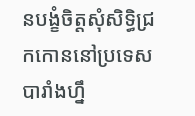នបង្ខំចិត្តសុំសិទ្ធិជ្រកកោននៅប្រទេសបារាំងហ្នឹ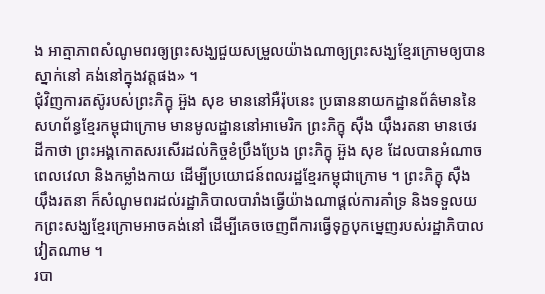ង អាត្មាភាពសំណូមពរឲ្យព្រះសង្ឃជួយសម្រួលយ៉ាងណាឲ្យព្រះសង្ឃខ្មែរក្រោមឲ្យបានស្នាក់នៅ គង់នៅក្នុងវត្តផង» ។
ជុំវិញការតស៊ូរបស់ព្រះភិក្ខុ អ៊ួង សុខ មាននៅអឺរ៉ុបនេះ ប្រធាននាយកដ្ឋានព័ត៌មាននៃសហព័ន្ធខ្មែរកម្ពុជាក្រោម មានមូលដ្ឋាននៅអាមេរិក ព្រះភិក្ខុ ស៊ឺង យ៉ឹងរតនា មានថេរដីកាថា ព្រះអង្គកោតសរសើរដល់កិច្ចខំប្រឹងប្រែង ព្រះភិក្ខុ អ៊ួង សុខ ដែលបានអំណាចពេលវេលា និងកម្លាំងកាយ ដើម្បីប្រយោជន៍ពលរដ្ឋខ្មែរកម្ពុជាក្រោម ។ ព្រះភិក្ខុ ស៊ឺង យ៉ឹងរតនា ក៏សំណូមពរដល់រដ្ឋាភិបាលបារាំងធ្វើយ៉ាងណាផ្តល់ការគាំទ្រ និងទទួលយកព្រះសង្ឃខ្មែរក្រោមអាចគង់នៅ ដើម្បីគេចចេញពីការធ្វើទុក្ខបុកម្នេញរបស់រដ្ឋាភិបាលវៀតណាម ។
របា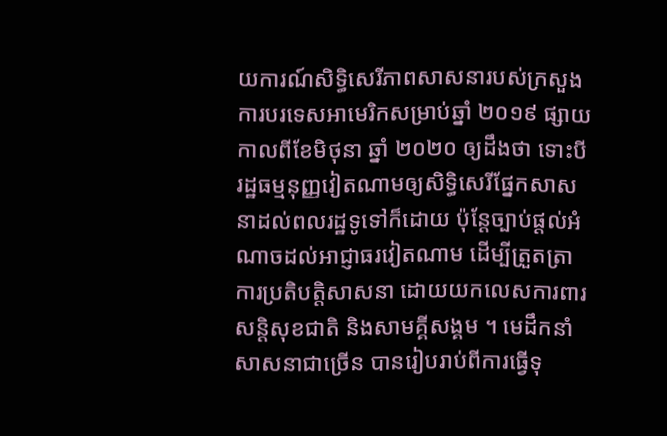យការណ៍សិទ្ធិសេរីភាពសាសនារបស់ក្រសួងការបរទេសអាមេរិកសម្រាប់ឆ្នាំ ២០១៩ ផ្សាយកាលពីខែមិថុនា ឆ្នាំ ២០២០ ឲ្យដឹងថា ទោះបីរដ្ឋធម្មនុញ្ញវៀតណាមឲ្យសិទ្ធិសេរីផ្នែកសាសនាដល់ពលរដ្ឋទូទៅក៏ដោយ ប៉ុន្តែច្បាប់ផ្តល់អំណាចដល់អាជ្ញាធរវៀតណាម ដើម្បីត្រួតត្រា ការប្រតិបត្តិសាសនា ដោយយកលេសការពារសន្តិសុខជាតិ និងសាមគ្គីសង្គម ។ មេដឹកនាំសាសនាជាច្រើន បានរៀបរាប់ពីការធ្វើទុ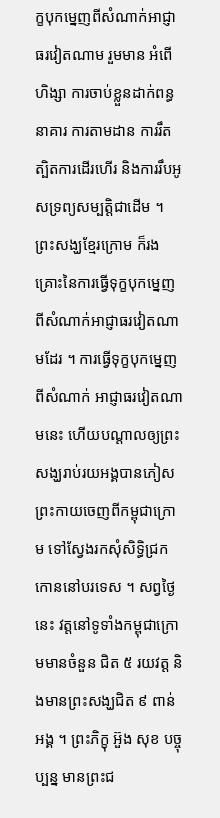ក្ខបុកម្នេញពីសំណាក់អាជ្ញាធរវៀតណាម រួមមាន អំពើហិង្សា ការចាប់ខ្លួនដាក់ពន្ធនាគារ ការតាមដាន ការរឹតត្បិតការដើរហើរ និងការរឹបអូសទ្រព្យសម្បត្តិជាដើម ។ ព្រះសង្ឃខ្មែរក្រោម ក៏រងគ្រោះនៃការធ្វើទុក្ខបុកម្នេញពីសំណាក់អាជ្ញាធរវៀតណាមដែរ ។ ការធ្វើទុក្ខបុកម្នេញពីសំណាក់ អាជ្ញាធរវៀតណាមនេះ ហើយបណ្ដាលឲ្យព្រះសង្ឃរាប់រយអង្គបានភៀសព្រះកាយចេញពីកម្ពុជាក្រោម ទៅស្វែងរកសុំសិទ្ធិជ្រកកោននៅបរទេស ។ សព្វថ្ងៃនេះ វត្តនៅទូទាំងកម្ពុជាក្រោមមានចំនួន ជិត ៥ រយវត្ត និងមានព្រះសង្ឃជិត ៩ ពាន់អង្គ ។ ព្រះភិក្ខុ អ៊ួង សុខ បច្ចុប្បន្ន មានព្រះជ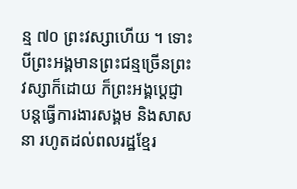ន្ម ៧០ ព្រះវស្សាហើយ ។ ទោះបីព្រះអង្គមានព្រះជន្មច្រើនព្រះវស្សាក៏ដោយ ក៏ព្រះអង្គប្ដេជ្ញាបន្តធ្វើការងារសង្គម និងសាសនា រហូតដល់ពលរដ្ឋខ្មែរ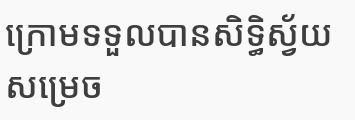ក្រោមទទួលបានសិទ្ធិស្វ័យសម្រេច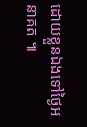ដោយខ្លួនឯងទៅថ្ងៃអនាគត ៕